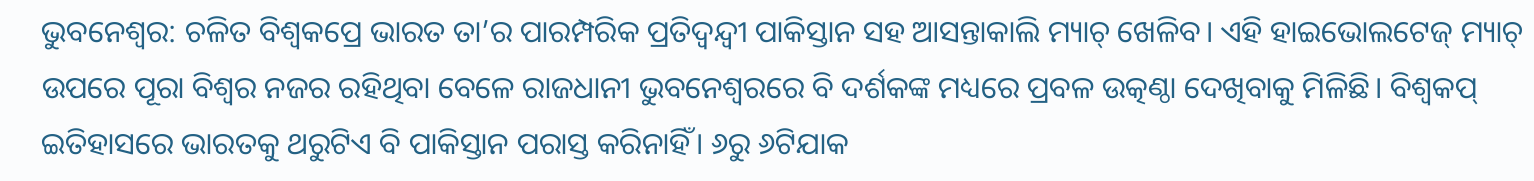ଭୁବନେଶ୍ବର: ଚଳିତ ବିଶ୍ବକପ୍ରେ ଭାରତ ତା’ର ପାରମ୍ପରିକ ପ୍ରତିଦ୍ୱନ୍ଦ୍ୱୀ ପାକିସ୍ତାନ ସହ ଆସନ୍ତାକାଲି ମ୍ୟାଚ୍ ଖେଳିବ। ଏହି ହାଇଭୋଲଟେଜ୍ ମ୍ୟାଚ୍ ଉପରେ ପୂରା ବିଶ୍ବର ନଜର ରହିଥିବା ବେଳେ ରାଜଧାନୀ ଭୁବନେଶ୍ୱରରେ ବି ଦର୍ଶକଙ୍କ ମଧ୍ୟରେ ପ୍ରବଳ ଉତ୍କଣ୍ଠା ଦେଖିବାକୁ ମିଳିଛି। ବିଶ୍ବକପ୍ ଇତିହାସରେ ଭାରତକୁ ଥରୁଟିଏ ବି ପାକିସ୍ତାନ ପରାସ୍ତ କରିନାହିଁ। ୬ରୁ ୬ଟିଯାକ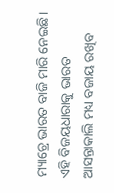ମ୍ୟାଚ୍ରେ ଭାରତ ବାଜି ମାରି ନେଇଛି। ଏହି ବିଜୟଧାରାକୁ ଭାରତ ଆସନ୍ତାକାଲି ମଧ୍ୟ ବଜାୟ ରଖିବ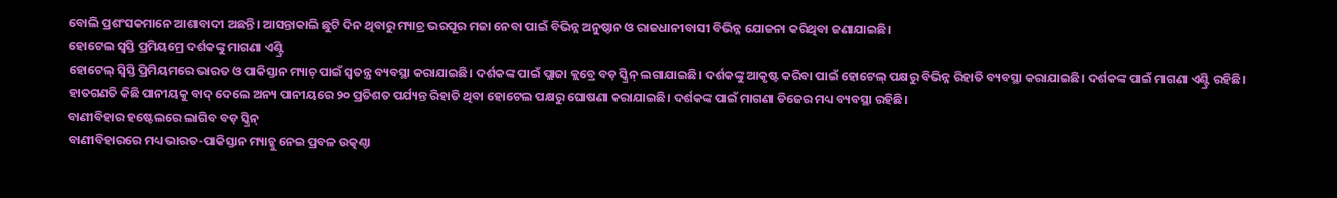ବୋଲି ପ୍ରଶଂସକମାନେ ଆଶାବାଦୀ ଅଛନ୍ତି। ଆସନ୍ତାକାଲି ଛୁଟି ଦିନ ଥିବାରୁ ମ୍ୟାଚ୍ର ଭରପୂର ମଜା ନେବା ପାଇଁ ବିଭିନ୍ନ ଅନୁଷ୍ଠାନ ଓ ରାଜଧାନୀବାସୀ ବିଭିନ୍ନ ଯୋଜନା କରିଥିବା ଜଣାଯାଇଛି।
ହୋଟେଲ ସ୍ବସ୍ତି ପ୍ରମିୟମ୍ରେ ଦର୍ଶକଙ୍କୁ ମାଗଣା ଏଣ୍ଟ୍ରି
ହୋଟେଲ୍ ସ୍ବିସ୍ତି ପ୍ରିମିୟମରେ ଭାରତ ଓ ପାକିସ୍ତାନ ମ୍ୟାଚ୍ ପାଇଁ ସ୍ବତନ୍ତ୍ର ବ୍ୟବସ୍ଥା କରାଯାଇଛି। ଦର୍ଶକଙ୍କ ପାଇଁ ପ୍ଲାଜା କ୍ଲବ୍ରେ ବଡ଼ ସ୍କ୍ରିନ୍ ଲଗାଯାଇଛି। ଦର୍ଶକଙ୍କୁ ଆକୃଷ୍ଟ କରିବା ପାଇଁ ହୋଟେଲ୍ ପକ୍ଷରୁ ବିଭିନ୍ନ ରିହାତି ବ୍ୟବସ୍ଥା କରାଯାଇଛି। ଦର୍ଶକଙ୍କ ପାଇଁ ମାଗଣା ଏଣ୍ଟ୍ରି ରହିଛି। ହାତଗଣତି କିଛି ପାନୀୟକୁ ବାଦ୍ ଦେଲେ ଅନ୍ୟ ପାନୀୟରେ ୨୦ ପ୍ରତିଶତ ପର୍ଯ୍ୟନ୍ତ ରିହାତି ଥିବା ହୋଟେଲ ପକ୍ଷରୁ ଘୋଷଣା କରାଯାଇଛି। ଦର୍ଶକଙ୍କ ପାଇଁ ମାଗଣା ଡିଜେର ମଧ୍ୟ ବ୍ୟବସ୍ଥା ରହିଛି।
ବାଣୀବିହାର ହଷ୍ଟେଲରେ ଲାଗିବ ବଡ଼ ସ୍କ୍ରିନ୍
ବାଣୀବିହାରରେ ମଧ୍ୟ ଭାରତ-ପାକିସ୍ତାନ ମ୍ୟାଚ୍କୁ ନେଇ ପ୍ରବଳ ଉତ୍କଣ୍ଠା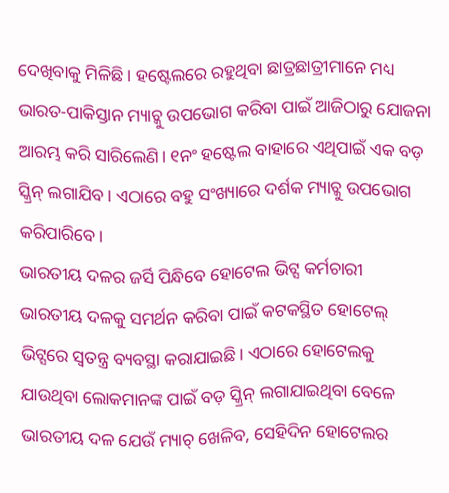ଦେଖିବାକୁ ମିଳିଛି। ହଷ୍ଟେଲରେ ରହୁଥିବା ଛାତ୍ରଛାତ୍ରୀମାନେ ମଧ୍ୟ ଭାରତ-ପାକିସ୍ତାନ ମ୍ୟାଚ୍କୁ ଉପଭୋଗ କରିବା ପାଇଁ ଆଜିଠାରୁ ଯୋଜନା ଆରମ୍ଭ କରି ସାରିଲେଣି। ୧ନଂ ହଷ୍ଟେଲ ବାହାରେ ଏଥିପାଇଁ ଏକ ବଡ଼ ସ୍କ୍ରିନ୍ ଲଗାଯିବ। ଏଠାରେ ବହୁ ସଂଖ୍ୟାରେ ଦର୍ଶକ ମ୍ୟାଚ୍କୁ ଉପଭୋଗ କରିପାରିବେ।
ଭାରତୀୟ ଦଳର ଜର୍ସି ପିନ୍ଧିବେ ହୋଟେଲ ଭିଟ୍ସ କର୍ମଚାରୀ
ଭାରତୀୟ ଦଳକୁ ସମର୍ଥନ କରିବା ପାଇଁ କଟକସ୍ଥିତ ହୋଟେଲ୍ ଭିଟ୍ସରେ ସ୍ବତନ୍ତ୍ର ବ୍ୟବସ୍ଥା କରାଯାଇଛି। ଏଠାରେ ହୋଟେଲକୁ ଯାଉଥିବା ଲୋକମାନଙ୍କ ପାଇଁ ବଡ଼ ସ୍କ୍ରିନ୍ ଲଗାଯାଇଥିବା ବେଳେ ଭାରତୀୟ ଦଳ ଯେଉଁ ମ୍ୟାଚ୍ ଖେଳିବ, ସେହିଦିନ ହୋଟେଲର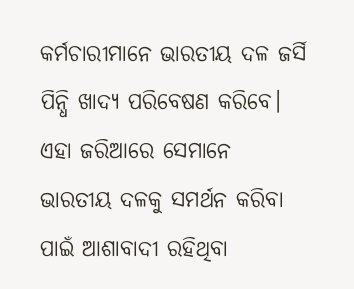କର୍ମଚାରୀମାନେ ଭାରତୀୟ ଦଳ ଜର୍ସି ପିନ୍ଧି ଖାଦ୍ୟ ପରିବେଷଣ କରିବେ। ଏହା ଜରିଆରେ ସେମାନେ ଭାରତୀୟ ଦଳକୁ ସମର୍ଥନ କରିବା ପାଇଁ ଆଶାବାଦୀ ରହିଥିବା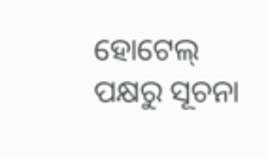ହୋଟେଲ୍ ପକ୍ଷରୁ ସୂଚନା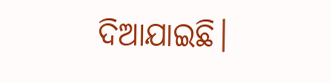ଦିଆଯାଇଛି।